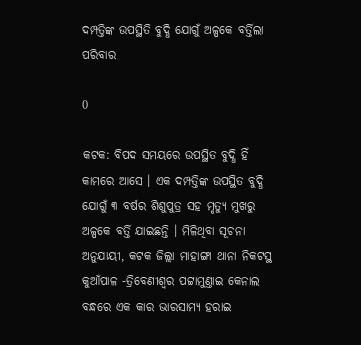ଦମ୍ପତ୍ତିଙ୍କ ଉପସ୍ଥିତି ବୁଦ୍ଧି ଯୋଗୁଁ ଅଳ୍ପକେ ବର୍ତ୍ତିଲା ପରିବାର

0

କଟକ: ବିପଦ ସମୟରେ ଉପସ୍ଥିତ ବୁଦ୍ଧି ହିଁ କାମରେ ଆସେ । ଏକ ଦମ୍ପତ୍ତିଙ୍କ ଉପସ୍ଥିତ ବୁଦ୍ଧି ଯୋଗୁଁ ୩ ବର୍ଷର ଶିଶୁପୁତ୍ର ସହ ମୃତ୍ୟୁ ମୁଖରୁ ଅଳ୍ପକେ ବର୍ତ୍ତି ଯାଇଛନ୍ତି । ମିଳିଥିବା ସୂଚନା ଅନୁଯାୟୀ, କଟକ ଜିଲ୍ଲା ମାହାଙ୍ଗା ଥାନା ନିକଟସ୍ଥ କୁଆଁପାଳ -ତ୍ରିବେଣୀଶ୍ବର ପଟ୍ଟାମୁଣ୍ତାଇ କେନାଲ ବନ୍ଧରେ ଏକ କାର ଭାରସାମ୍ୟ ହରାଇ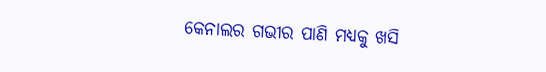କେନାଲର ଗଭୀର ପାଣି ମଧ୍ୟକୁ ଖସି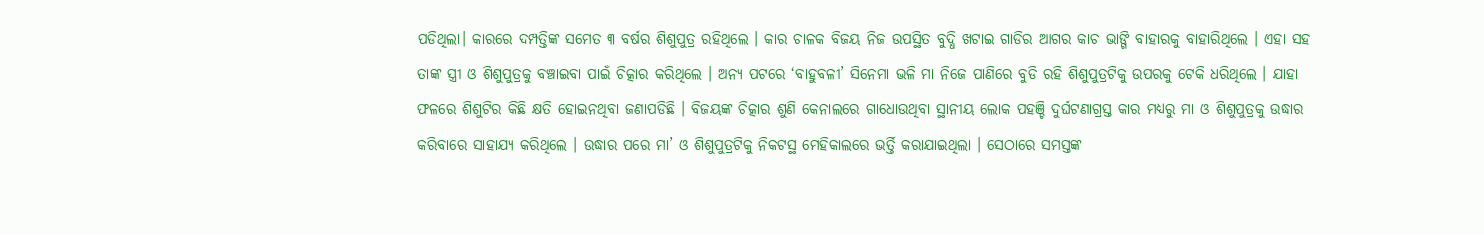ପଡିଥିଲା। କାରରେ ଦମ୍ପତ୍ତିଙ୍କ ସମେତ ୩ ବର୍ଷର ଶିଶୁପୁତ୍ର ରହିଥିଲେ । କାର ଚାଳକ ବିଜୟ ନିଜ ଉପସ୍ଥିତ ବୁଦ୍ଧି ଖଟାଇ ଗାଡିର ଆଗର କାଚ ଭାଙ୍ଗି ବାହାରକୁ ବାହାରିଥିଲେ । ଏହା ସହ ତାଙ୍କ ସ୍ତ୍ରୀ ଓ ଶିଶୁପୁତ୍ରକୁ ବଞ୍ଚାଇବା ପାଇଁ ଚିତ୍କାର କରିଥିଲେ । ଅନ୍ୟ ପଟରେ ‘ବାହୁବଳୀ’ ସିନେମା ଭଳି ମା ନିଜେ ପାଣିରେ ବୁଡି ରହି ଶିଶୁପୁତ୍ରଟିକୁ ଉପରକୁ ଟେକି ଧରିଥିଲେ । ଯାହା ଫଳରେ ଶିଶୁଟିର କିଛି କ୍ଷତି ହୋଇନଥିବା ଜଣାପଡିଛି । ବିଜୟଙ୍କ ଚିତ୍କାର ଶୁଣି କେନାଲରେ ଗାଧୋଉଥିବା ସ୍ଥାନୀୟ ଲୋକ ପହଞ୍ଚି ଦୁର୍ଘଟଣାଗ୍ରସ୍ତ କାର ମଧ୍ୟରୁ ମା ଓ ଶିଶୁପୁତ୍ରକୁ ଉଦ୍ଧାର କରିବାରେ ସାହାଯ୍ୟ କରିଥିଲେ । ଉଦ୍ଧାର ପରେ ମା’ ଓ ଶିଶୁପୁତ୍ରଟିକୁ ନିକଟସ୍ଥ ମେହିକାଲରେ ଭର୍ତ୍ତି କରାଯାଇଥିଲା । ସେଠାରେ ସମସ୍ତଙ୍କ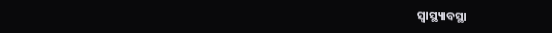ସ୍ବାସ୍ଥ୍ୟାବସ୍ଥା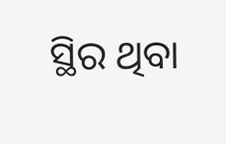ସ୍ଥିର ଥିବା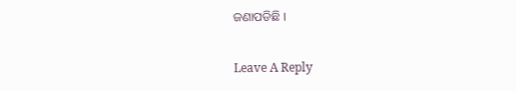ଜଣାପଡିଛି ।

Leave A Reply